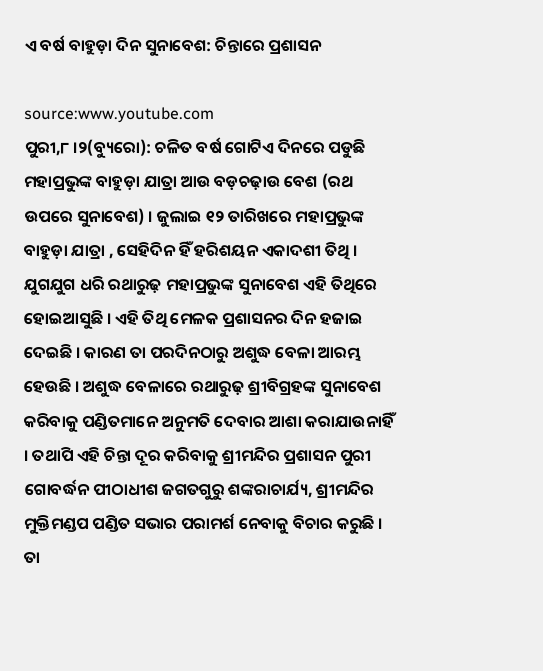ଏ ବର୍ଷ ବାହୁଡ଼ା ଦିନ ସୁନାବେଶ: ଚିନ୍ତାରେ ପ୍ରଶାସନ

source:www.youtube.com
ପୁରୀ,୮ ।୨(ବ୍ୟୁରୋ): ଚଳିତ ବର୍ଷ ଗୋଟିଏ ଦିନରେ ପଡୁଛି ମହାପ୍ରଭୁଙ୍କ ବାହୁଡ଼ା ଯାତ୍ରା ଆଉ ବଡ଼ଚଢ଼ାଉ ବେଶ (ରଥ ଉପରେ ସୁନାବେଶ) । ଜୁଲାଇ ୧୨ ତାରିଖରେ ମହାପ୍ରଭୁଙ୍କ ବାହୁଡ଼ା ଯାତ୍ରା , ସେହିଦିନ ହିଁ ହରିଶୟନ ଏକାଦଶୀ ତିଥି । ଯୁଗଯୁଗ ଧରି ରଥାରୁଢ଼ ମହାପ୍ରଭୁଙ୍କ ସୁନାବେଶ ଏହି ତିଥିରେ ହୋଇଆସୁଛି । ଏହି ତିଥି ମେଳକ ପ୍ରଶାସନର ଦିନ ହଜାଇ ଦେଇଛି । କାରଣ ତା ପରଦିନଠାରୁ ଅଶୁଦ୍ଧ ବେଳା ଆରମ୍ଭ ହେଉଛି । ଅଶୁଦ୍ଧ ବେଳାରେ ରଥାରୁଢ଼ ଶ୍ରୀବିଗ୍ରହଙ୍କ ସୁନାବେଶ କରିବାକୁ ପଣ୍ଡିତମାନେ ଅନୁମତି ଦେବାର ଆଶା କରାଯାଉନାହିଁ । ତଥାପି ଏହି ଚିନ୍ତା ଦୂର କରିବାକୁ ଶ୍ରୀମନ୍ଦିର ପ୍ରଶାସନ ପୁରୀ ଗୋବର୍ଦ୍ଧନ ପୀଠାଧୀଶ ଜଗତଗୁରୁ ଶଙ୍କରାଚାର୍ଯ୍ୟ, ଶ୍ରୀମନ୍ଦିର ମୁକ୍ତିମଣ୍ଡପ ପଣ୍ଡିତ ସଭାର ପରାମର୍ଶ ନେବାକୁ ବିଚାର କରୁଛି । ତା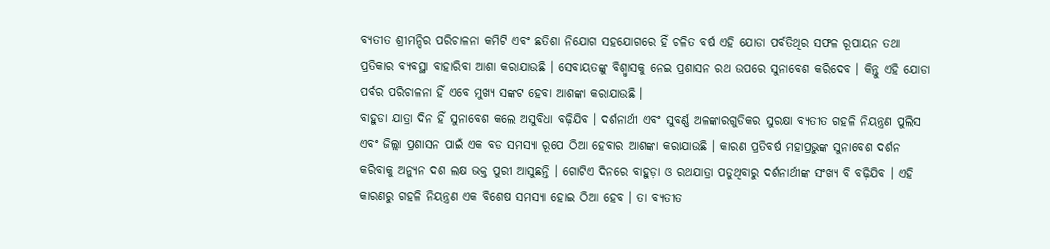ବ୍ୟତୀତ ଶ୍ରୀମନ୍ଦିର ପରିଚାଳନା କମିଟି ଏବଂ ଛତିଶା ନିଯୋଗ ସହଯୋଗରେ ହିଁ ଚଳିତ ବର୍ଷ ଏହି ଯୋଡା ପର୍ବତିଥିର ସଫଳ ରୂପାୟନ ତଥା ପ୍ରତିକାର ବ୍ୟବସ୍ଥା ବାହାରିବା ଆଶା କରାଯାଉଛି । ସେବାୟତଙ୍କୁ ବିଶ୍ୱ୍ୱାସକୁ ନେଇ ପ୍ରଶାସନ ରଥ ଉପରେ ସୁନାବେଶ କରିଦେବ । କିନ୍ତୁ ଏହି ଯୋଡା ପର୍ବର ପରିଚାଳନା ହିଁ ଏବେ ମୁଖ୍ୟ ସଙ୍କଟ ହେବା ଆଶଙ୍କା କରାଯାଉଛି ।
ବାହୁଡା ଯାତ୍ରା ଦିନ ହିଁ ସୁନାବେଶ କଲେ ଅସୁବିଧା ବଢ଼ିଯିବ । ଦର୍ଶନାର୍ଥୀ ଏବଂ ସୁବର୍ଣ୍ଣ ଅଳଙ୍କାରଗୁଡିକର ସୁରକ୍ଷା ବ୍ୟତୀତ ଗହଳି ନିୟନ୍ତ୍ରଣ ପୁଲିସ ଏବଂ ଜିଲ୍ଲା ପ୍ରଶାସନ ପାଇଁ ଏକ ବଡ ସମସ୍ୟା ରୂପେ ଠିଆ ହେବାର ଆଶଙ୍କା କରାଯାଉଛି । କାରଣ ପ୍ରତିବର୍ଷ ମହାପ୍ରଭୁଙ୍କ ସୁନାବେଶ ଦର୍ଶନ କରିବାକୁ ଅନ୍ୟୁନ ଦଶ ଲକ୍ଷ ଭକ୍ତ ପୁରୀ ଆସୁଛନ୍ତି । ଗୋଟିଏ ଦିନରେ ବାହୁଡ଼ା ଓ ରଥଯାତ୍ରା ପଡୁଥିବାରୁ ଦର୍ଶନାର୍ଥୀଙ୍କ ସଂଖ୍ୟ ବି ବଢ଼ିଯିବ । ଏହି କାରଣରୁ ଗହଳି ନିୟନ୍ତ୍ରଣ ଏକ ବିଶେଷ ସମସ୍ୟା ହୋଇ ଠିଆ ହେବ । ତା ବ୍ୟତୀତ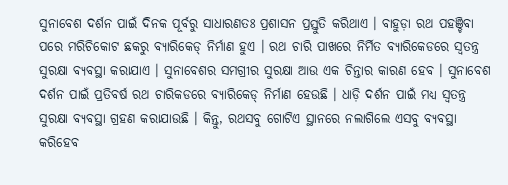ସୁନାବେଶ ଦର୍ଶନ ପାଇଁ ଦିନକ ପୂର୍ବରୁ ସାଧାରଣତଃ ପ୍ରଶାସନ ପ୍ରସ୍ତୁତି କରିଥାଏ । ବାହୁଡ଼ା ରଥ ପହଞ୍ଚିବା ପରେ ମରିଚିକୋଟ ଛକରୁ ବ୍ୟାରିକେଡ୍ ନିର୍ମାଣ ହୁଏ । ରଥ ଚାରି ପାଖରେ ନିର୍ମିତ ବ୍ୟାରିକେଡରେ ସ୍ୱତନ୍ତ୍ର ସୁରକ୍ଷା ବ୍ୟବସ୍ଥା କରାଯାଏ । ସୁନାବେଶର ସମଗ୍ରୀର ସୁରକ୍ଷା ଆଉ ଏକ ଚିନ୍ତାର କାରଣ ହେବ । ସୁନାବେଶ ଦର୍ଶନ ପାଇଁ ପ୍ରତିବର୍ଷ ରଥ ଚାରିକଡରେ ବ୍ୟାରିକେଡ୍ ନିର୍ମାଣ ହେଉଛି । ଧାଡ଼ି ଦର୍ଶନ ପାଇଁ ମଧ୍ୟ ସ୍ୱତନ୍ତ୍ର ସୁରକ୍ଷା ବ୍ୟବସ୍ଥା ଗ୍ରହଣ କରାଯାଉଛି । କିନ୍ତୁ, ରଥସବୁ ଗୋଟିଏ ସ୍ଥାନରେ ନଲାଗିଲେ ଏସବୁ ବ୍ୟବସ୍ଥା କରିହେବ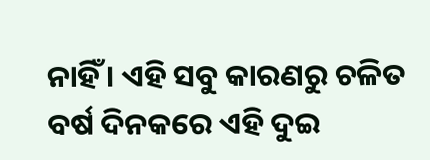ନାହିଁ । ଏହି ସବୁ କାରଣରୁ ଚଳିତ ବର୍ଷ ଦିନକରେ ଏହି ଦୁଇ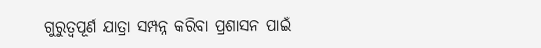ଗୁରୁତ୍ୱପୂର୍ଣ ଯାତ୍ରା ସମ୍ପନ୍ନ କରିବା ପ୍ରଶାସନ ପାଇଁ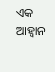ଏକ ଆହ୍ୱାନ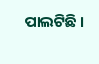ପାଲଟିଛି ।